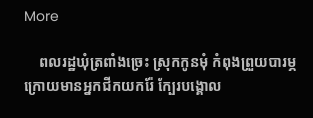More

    ពលរដ្ឋឃុំត្រពាំងច្រេះ ស្រុកកូនមុំ កំពុងព្រួយបារម្ភ ក្រោយមានអ្នកជីកយករ៉ែ ក្បែរបង្គោល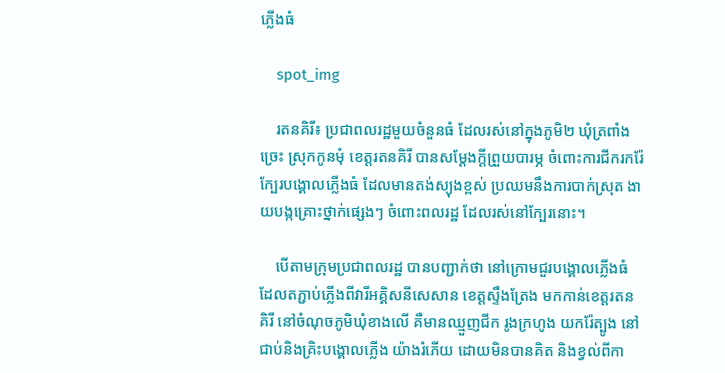ភ្លើងធំ

    spot_img

    រតនគិរី៖ ប្រជាពលរដ្ឋមួយចំនួនធំ ដែលរស់នៅក្នុងភូមិ២ ឃុំត្រពាំងច្រេះ ស្រុកកូនមុំ ខេត្តរតនគិរី បានសម្តែងក្តីព្រួយបារម្ភ ចំពោះការជីករករ៉ែ ក្បែរបង្គោលភ្លើងធំ ដែលមានតង់ស្យុងខ្ពស់ ប្រឈមនឹងការបាក់ស្រុត ងាយបង្កគ្រោះថ្នាក់ផ្សេងៗ ចំពោះពលរដ្ឋ ដែលរស់នៅក្បែរនោះ។

    បើតាមក្រុមប្រជាពលរដ្ឋ បានបញ្ជាក់ថា នៅក្រោមជួរបង្គោលភ្លើងធំ ដែលតភ្ជាប់ភ្លើងពីវារីអគ្គិសនីសេសាន ខេត្តស្ទឹងត្រែង មកកាន់ខេត្តរតនគិរី នៅចំណុចភូមិឃុំខាងលើ គឺមានឈ្មួញជីក រូងក្រហូង យករ៉ែត្បូង នៅជាប់និងគ្រិះបង្គោលភ្លើង យ៉ាងរំភើយ ដោយមិនបានគិត និងខ្វល់ពីកា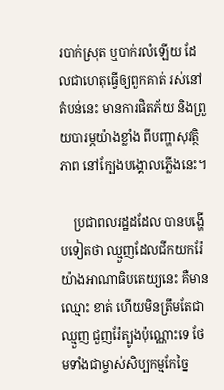របាក់ស្រុត ឬបាក់រលំឡើយ ដែលជាហេតុធ្វើឲ្យពួកគាត់ រស់នៅតំបន់នេះ មានការផិតភ័យ និងព្រួយបារម្ភយ៉ាងខ្លាំង ពីបញ្ហាសុវត្ថិភាព នៅក្បែងបង្គោលភ្លើងនេះ។

    ប្រជាពលរដ្ឋដដែល បានបង្ហើបទៀតថា ឈ្មួញដែលជីកយករ៉ែ យ៉ាងអាណាធិបតេយ្យនេះ គឺមានឈ្មោះ ខាត់ ហើយមិនត្រឹមតែជាឈ្មួញ ជួញរ៉ែត្បូងប៉ុណ្ណោះទេ ថែមទាំងជាម្ចាស់សិប្បកម្មកែច្នៃ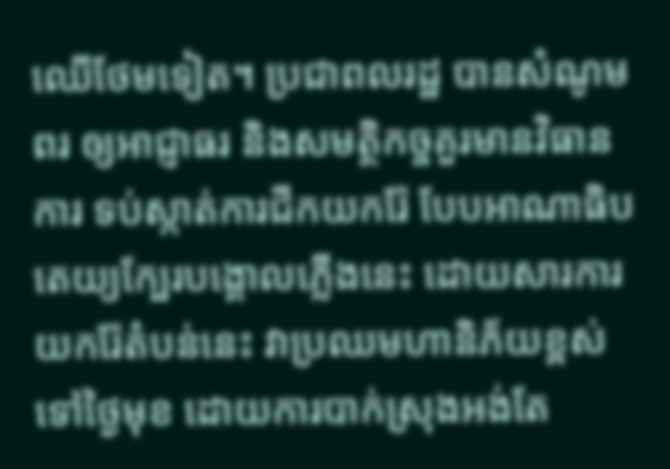ឈើថែមទៀត។ ប្រជាពលរដ្ឋ បានសំណូមពរ ឲ្យអាជ្ញាធរ និងសមត្ថិកច្ចគួរមានវិធានការ ទប់ស្កាត់ការជីកយករ៉ែ បែបអាណាធិបតេយ្យក្បែរបង្គោលភ្លើងនេះ ដោយសារការយករ៉ែតំបន់នេះ វាប្រឈមហានិភ័យខ្ពស់ទៅថ្ងៃមុខ ដោយការបាក់ស្រុងអង់តែ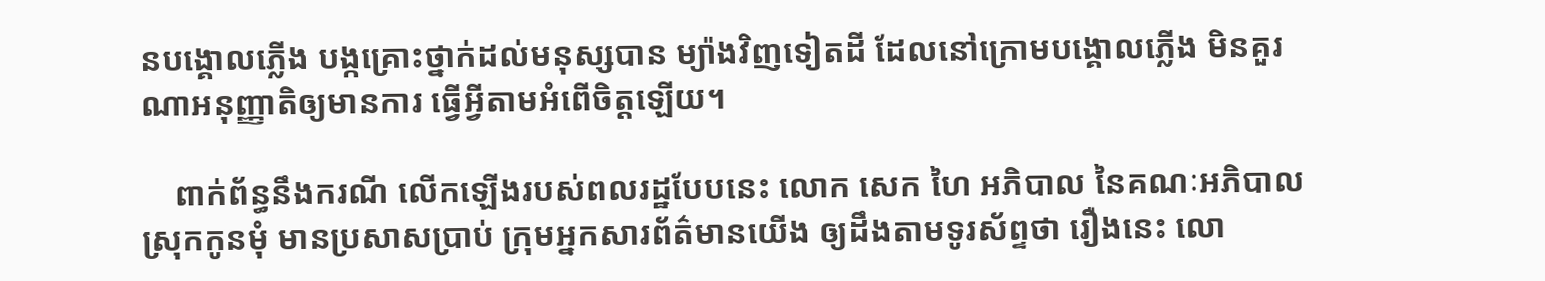នបង្គោលភ្លើង បង្កគ្រោះថ្នាក់ដល់មនុស្សបាន ម្យ៉ាងវិញទៀតដី ដែលនៅក្រោមបង្គោលភ្លើង មិនគួរណាអនុញ្ញាតិឲ្យមានការ ធ្វើអ្វីតាមអំពើចិត្តឡើយ។

    ពាក់ព័ន្ធនឹងករណី លើកឡើងរបស់ពលរដ្ឋបែបនេះ លោក សេក ហៃ អភិបាល នៃគណៈអភិបាលស្រុកកូនមុំ មានប្រសាសប្រាប់ ក្រុមអ្នកសារព័ត៌មានយើង ឲ្យដឹងតាមទូរស័ព្ទថា រឿងនេះ លោ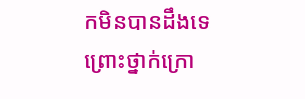កមិនបានដឹងទេ ព្រោះថ្នាក់ក្រោ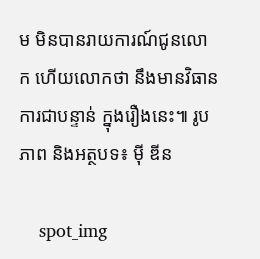ម មិនបានរាយការណ៍ជូនលោក ហើយលោកថា នឹងមានវិធានការជាបន្ទាន់ ក្នុងរឿងនេះ៕ រូបភាព និងអត្ថបទ៖ ម៉ី ឌីន

    spot_img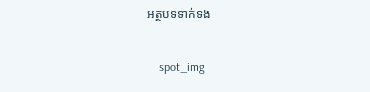អត្ថបទទាក់ទង

    spot_img